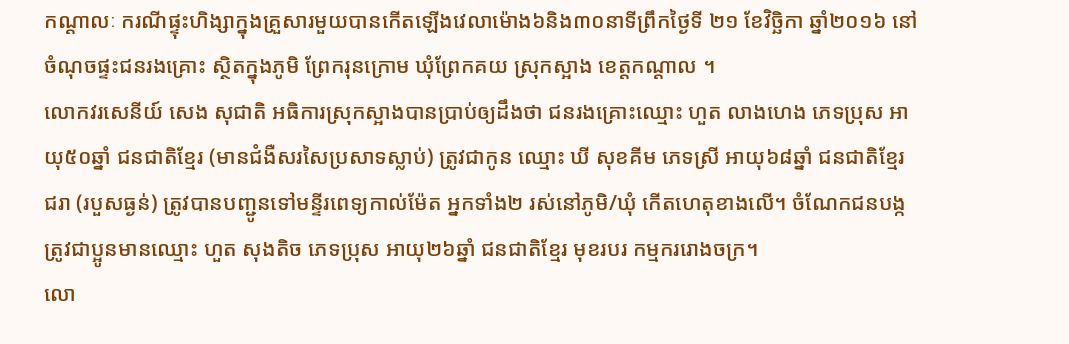កណ្ដាលៈ ករណីផ្ទុះហិង្សាក្នុងគ្រួសារមួយបានកើតឡើងវេលាម៉ោង៦និង៣០នាទីព្រឹកថ្ងៃទី ២១ ខែវិច្ឆិកា ឆ្នាំ២០១៦ នៅចំណុចផ្ទះជនរងគ្រោះ ស្ថិតក្នុងភូមិ ព្រែករុនក្រោម ឃុំព្រែកគយ ស្រុកស្អាង ខេត្តកណ្តាល ។
លោកវរសេនីយ៍ សេង សុជាតិ អធិការស្រុកស្អាងបានប្រាប់ឲ្យដឹងថា ជនរងគ្រោះឈ្មោះ ហួត លាងហេង ភេទប្រុស អាយុ៥០ឆ្នាំ ជនជាតិខ្មែរ (មានជំងឺសរសៃប្រសាទស្លាប់) ត្រូវជាកូន ឈ្មោះ ឃី សុខគីម ភេទស្រី អាយុ៦៨ឆ្នាំ ជនជាតិខ្មែរ ជរា (របួសធ្ងន់) ត្រូវបានបញ្ជូនទៅមន្ទីរពេទ្យកាល់ម៉ែត អ្នកទាំង២ រស់នៅភូមិ/ឃុំ កើតហេតុខាងលើ។ ចំណែកជនបង្កត្រូវជាប្អូនមានឈ្មោះ ហួត សុងតិច ភេទប្រុស អាយុ២៦ឆ្នាំ ជនជាតិខ្មែរ មុខរបរ កម្មកររោងចក្រ។
លោ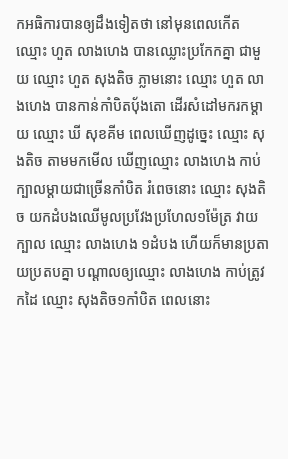កអធិការបានឲ្យដឹងទៀតថា នៅមុនពេលកើតឈ្មោះ ហួត លាងហេង បានឈ្លោះប្រកែកគ្នា ជាមួយ ឈ្មោះ ហួត សុងតិច ភ្លាមនោះ ឈ្មោះ ហួត លាងហេង បានកាន់កាំបិតបុ័ងតោ ដើរសំដៅមករកម្តាយ ឈ្មោះ ឃី សុខគីម ពេលឃើញដូច្នេះ ឈ្មោះ សុងតិច តាមមកមើល ឃើញឈ្មោះ លាងហេង កាប់ក្បាលម្តាយជាច្រើនកាំបិត រំពេចនោះ ឈ្មោះ សុងតិច យកដំបងឈើមូលប្រវែងប្រហែល១ម៉ែត្រ វាយក្បាល ឈ្មោះ លាងហេង ១ដំបង ហើយក៏មានប្រតាយប្រតបគ្នា បណ្តាលឲ្យឈ្មោះ លាងហេង កាប់ត្រូវកដៃ ឈ្មោះ សុងតិច១កាំបិត ពេលនោះ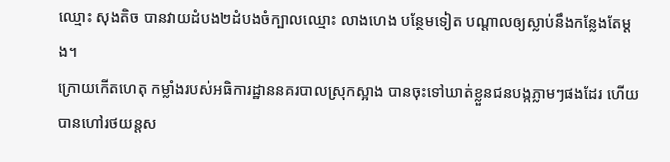ឈ្មោះ សុងតិច បានវាយដំបង២ដំបងចំក្បាលឈ្មោះ លាងហេង បន្ថែមទៀត បណ្តាលឲ្យស្លាប់នឹងកន្លែងតែម្តង។
ក្រោយកើតហេតុ កម្លាំងរបស់អធិការដ្ឋាននគរបាលស្រុកស្អាង បានចុះទៅឃាត់ខ្លួនជនបង្កភ្លាមៗផងដែរ ហើយបានហៅរថយន្តស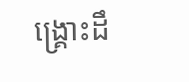ង្គ្រោះដឹ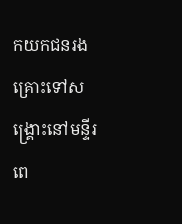កយកជនរងគ្រោះទៅសង្គ្រោះនៅមន្ទីរពេ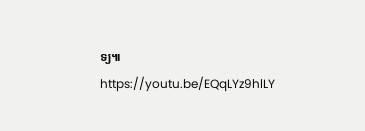ទ្យ៕
https://youtu.be/EQqLYz9hlLY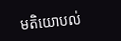មតិយោបល់